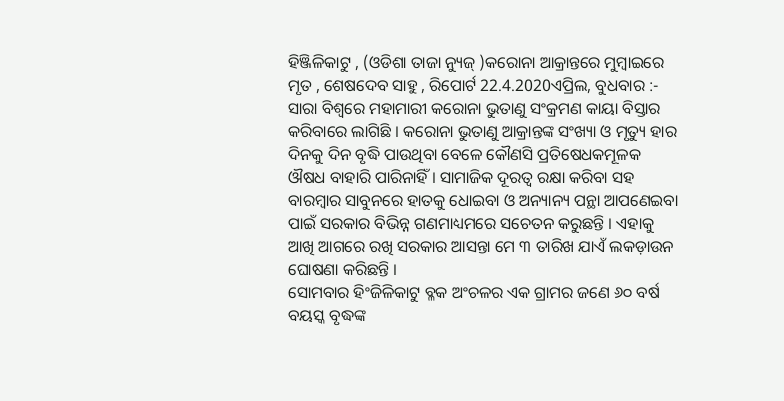ହିଞ୍ଜିଳିକାଟୁ , (ଓଡିଶା ତାଜା ନ୍ୟୁଜ୍ )କରୋନା ଆକ୍ରାନ୍ତରେ ମୁମ୍ବାଇରେ ମୃତ , ଶେଷଦେବ ସାହୁ , ରିପୋର୍ଟ 22.4.2020ଏପ୍ରିଲ, ବୁଧବାର :- ସାରା ବିଶ୍ୱରେ ମହାମାରୀ କରୋନା ଭୁତାଣୁ ସଂକ୍ରମଣ କାୟା ବିସ୍ତାର କରିବାରେ ଲାଗିଛି । କରୋନା ଭୁତାଣୁ ଆକ୍ରାନ୍ତଙ୍କ ସଂଖ୍ୟା ଓ ମୃତ୍ୟୁ ହାର ଦିନକୁ ଦିନ ବୃଦ୍ଧି ପାଉଥିବା ବେଳେ କୌଣସି ପ୍ରତିଷେଧକମୂଳକ ଔଷଧ ବାହାରି ପାରିନାହିଁ । ସାମାଜିକ ଦୂରତ୍ୱ ରକ୍ଷା କରିବା ସହ ବାରମ୍ବାର ସାବୁନରେ ହାତକୁ ଧୋଇବା ଓ ଅନ୍ୟାନ୍ୟ ପନ୍ଥା ଆପଣେଇବା ପାଇଁ ସରକାର ବିଭିନ୍ନ ଗଣମାଧ୍ୟମରେ ସଚେତନ କରୁଛନ୍ତି । ଏହାକୁ ଆଖି ଆଗରେ ରଖି ସରକାର ଆସନ୍ତା ମେ ୩ ତାରିଖ ଯାଏଁ ଲକଡ଼ାଉନ ଘୋଷଣା କରିଛନ୍ତି ।
ସୋମବାର ହିଂଜିଳିକାଟୁ ବ୍ଳକ ଅଂଚଳର ଏକ ଗ୍ରାମର ଜଣେ ୬୦ ବର୍ଷ ବୟସ୍କ ବୃଦ୍ଧଙ୍କ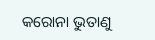କରୋନା ଭୁତାଣୁ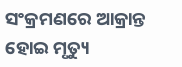ସଂକ୍ରମଣରେ ଆକ୍ରାନ୍ତ ହୋଇ ମୃତ୍ୟୁ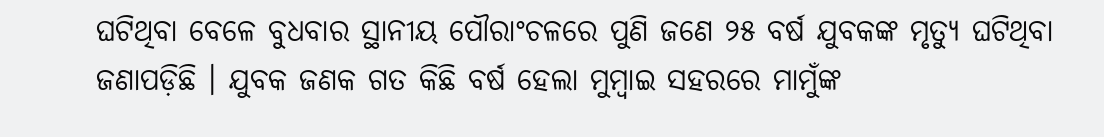ଘଟିଥିବା ବେଳେ ବୁଧବାର ସ୍ଥାନୀୟ ପୌରାଂଚଳରେ ପୁଣି ଜଣେ ୨୫ ବର୍ଷ ଯୁବକଙ୍କ ମୃତ୍ୟୁ ଘଟିଥିବା ଜଣାପଡ଼ିଛି । ଯୁବକ ଜଣକ ଗତ କିଛି ବର୍ଷ ହେଲା ମୁମ୍ବାଇ ସହରରେ ମାମୁଁଙ୍କ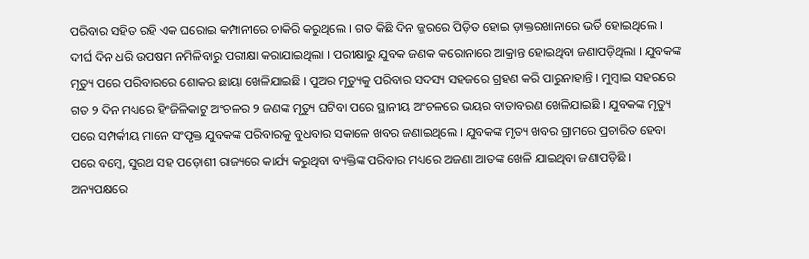ପରିବାର ସହିତ ରହି ଏକ ଘରୋଇ କମ୍ପାନୀରେ ଚାକିରି କରୁଥିଲେ । ଗତ କିଛି ଦିନ ଜ୍ଜରରେ ପିଡ଼ିତ ହୋଇ ଡ଼ାକ୍ତରଖାନାରେ ଭର୍ତି ହୋଇଥିଲେ । ଦୀର୍ଘ ଦିନ ଧରି ଉପଷମ ନମିଳିବାରୁ ପରୀକ୍ଷା କରାଯାଇଥିଲା । ପରୀକ୍ଷାରୁ ଯୁବକ ଜଣକ କରୋନାରେ ଆକ୍ରାନ୍ତ ହୋଇଥିବା ଜଣାପଡ଼ିଥିଲା । ଯୁବକଙ୍କ ମୃତ୍ୟୁ ପରେ ପରିବାରରେ ଶୋକର ଛାୟା ଖେଳିଯାଇଛି । ପୁଅର ମୃତ୍ୟୁକୁ ପରିବାର ସଦସ୍ୟ ସହଜରେ ଗ୍ରହଣ କରି ପାରୁନାହାନ୍ତି । ମୁମ୍ବାଇ ସହରରେ ଗତ ୨ ଦିନ ମଧ୍ୟରେ ହିଂଜିଳିକାଟୁ ଅଂଚଳର ୨ ଜଣଙ୍କ ମୃତ୍ୟୁ ଘଟିବା ପରେ ସ୍ଥାନୀୟ ଅଂଚଳରେ ଭୟର ବାତାବରଣ ଖେଳିଯାଇଛି । ଯୁବକଙ୍କ ମୃତ୍ୟୁ ପରେ ସମ୍ପର୍କୀୟ ମାନେ ସଂପୃକ୍ତ ଯୁବକଙ୍କ ପରିବାରକୁ ବୁଧବାର ସକାଳେ ଖବର ଜଣାଇଥିଲେ । ଯୁବକଙ୍କ ମୃତ୍ୟ ଖବର ଗ୍ରାମରେ ପ୍ରଚାରିତ ହେବା ପରେ ବମ୍ବେ, ସୁରଥ ସହ ପଡ଼ୋଶୀ ରାଜ୍ୟରେ କାର୍ଯ୍ୟ କରୁଥିବା ବ୍ୟକ୍ତିଙ୍କ ପରିବାର ମଧ୍ୟରେ ଅଜଣା ଆତଙ୍କ ଖେଳି ଯାଇଥିବା ଜଣାପଡ଼ିଛି । ଅନ୍ୟପକ୍ଷରେ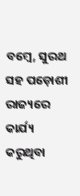ବମ୍ବେ, ସୁରଥ ସହ ପଡ଼ୋଶୀ ରାଜ୍ୟରେ କାର୍ଯ୍ୟ କରୁଥିବା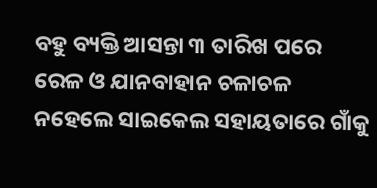ବହୁ ବ୍ୟକ୍ତି ଆସନ୍ତା ୩ ତାରିଖ ପରେ ରେଳ ଓ ଯାନବାହାନ ଚଳାଚଳ ନହେଲେ ସାଇକେଲ ସହାୟତାରେ ଗାଁକୁ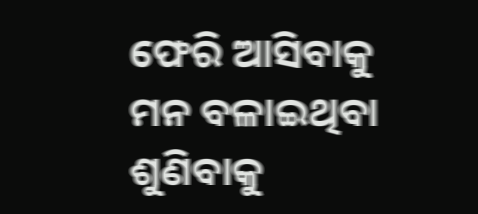ଫେରି ଆସିବାକୁ ମନ ବଳାଇଥିବା ଶୁଣିବାକୁ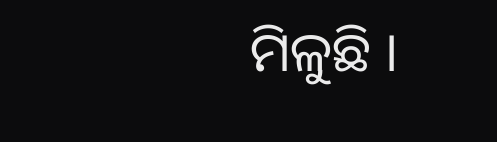ମିଳୁଛି ।